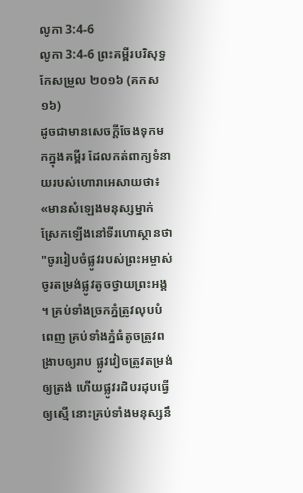លូកា 3:4-6
លូកា 3:4-6 ព្រះគម្ពីរបរិសុទ្ធកែសម្រួល ២០១៦ (គកស១៦)
ដូចជាមានសេចក្តីចែងទុកមកក្នុងគម្ពីរ ដែលកត់ពាក្យទំនាយរបស់ហោរាអេសាយថា៖ «មានសំឡេងមនុស្សម្នាក់ស្រែកឡើងនៅទីរហោស្ថានថា "ចូររៀបចំផ្លូវរបស់ព្រះអម្ចាស់ ចូរតម្រង់ផ្លូវតូចថ្វាយព្រះអង្គ ។ គ្រប់ទាំងច្រកភ្នំត្រូវលុបបំពេញ គ្រប់ទាំងភ្នំធំតូចត្រូវពង្រាបឲ្យរាប ផ្លូវវៀចត្រូវតម្រង់ឲ្យត្រង់ ហើយផ្លូវរដិបរដុបធ្វើឲ្យស្មើ នោះគ្រប់ទាំងមនុស្សនឹ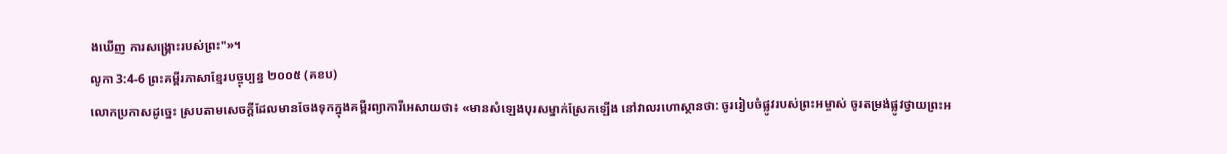ងឃើញ ការសង្គ្រោះរបស់ព្រះ"»។
លូកា 3:4-6 ព្រះគម្ពីរភាសាខ្មែរបច្ចុប្បន្ន ២០០៥ (គខប)
លោកប្រកាសដូច្នេះ ស្របតាមសេចក្ដីដែលមានចែងទុកក្នុងគម្ពីរព្យាការីអេសាយថា៖ «មានសំឡេងបុរសម្នាក់ស្រែកឡើង នៅវាលរហោស្ថានថា: ចូររៀបចំផ្លូវរបស់ព្រះអម្ចាស់ ចូរតម្រង់ផ្លូវថ្វាយព្រះអ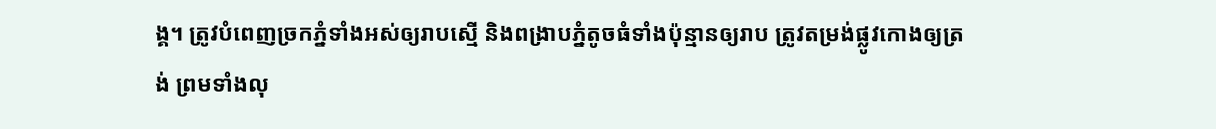ង្គ។ ត្រូវបំពេញច្រកភ្នំទាំងអស់ឲ្យរាបស្មើ និងពង្រាបភ្នំតូចធំទាំងប៉ុន្មានឲ្យរាប ត្រូវតម្រង់ផ្លូវកោងឲ្យត្រង់ ព្រមទាំងលុ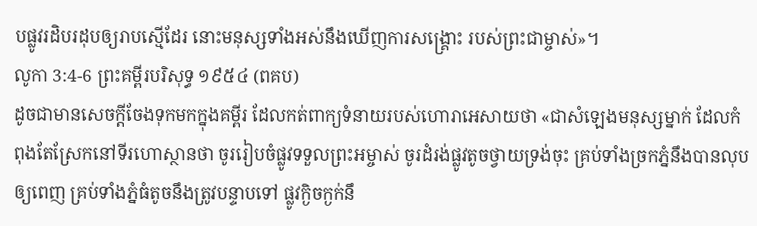បផ្លូវរដិបរដុបឲ្យរាបស្មើដែរ នោះមនុស្សទាំងអស់នឹងឃើញការសង្គ្រោះ របស់ព្រះជាម្ចាស់»។
លូកា 3:4-6 ព្រះគម្ពីរបរិសុទ្ធ ១៩៥៤ (ពគប)
ដូចជាមានសេចក្ដីចែងទុកមកក្នុងគម្ពីរ ដែលកត់ពាក្យទំនាយរបស់ហោរាអេសាយថា «ជាសំឡេងមនុស្សម្នាក់ ដែលកំពុងតែស្រែកនៅទីរហោស្ថានថា ចូររៀបចំផ្លូវទទួលព្រះអម្ចាស់ ចូរដំរង់ផ្លូវតូចថ្វាយទ្រង់ចុះ គ្រប់ទាំងច្រកភ្នំនឹងបានលុបឲ្យពេញ គ្រប់ទាំងភ្នំធំតូចនឹងត្រូវបន្ទាបទៅ ផ្លូវក្ងិចក្ងក់នឹ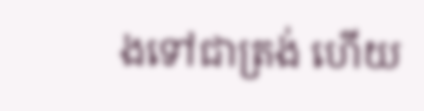ងទៅជាត្រង់ ហើយ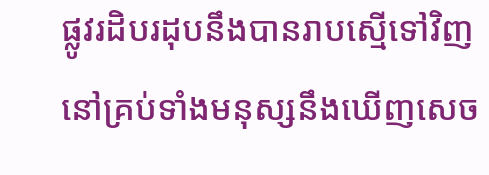ផ្លូវរដិបរដុបនឹងបានរាបស្មើទៅវិញ នៅគ្រប់ទាំងមនុស្សនឹងឃើញសេច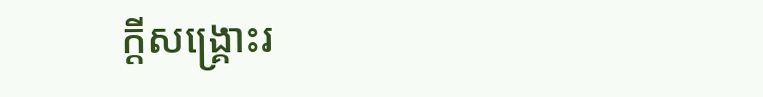ក្ដីសង្គ្រោះរ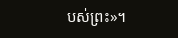បស់ព្រះ»។